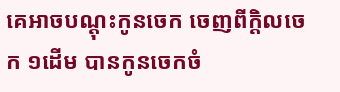គេអាចបណ្តុះកូនចេក ចេញពីក្តិលចេក ១ដើម បានកូនចេកចំ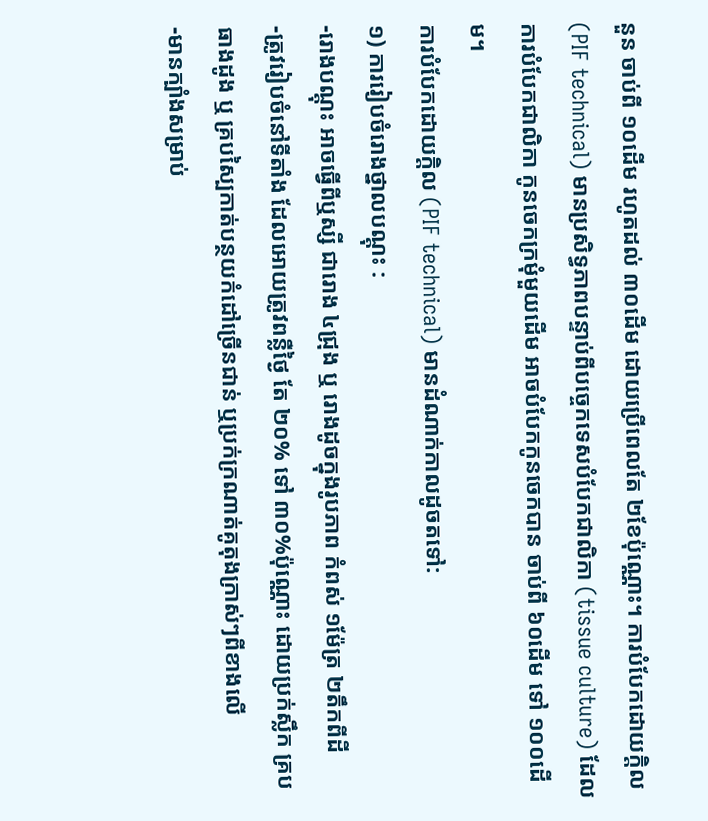នួន ចាប់ពី ១០ដើម រហូតដល់ ៣០ដើម ដោយប្រើពេលតែ ២ខែប៉ុណ្ណោះ។ ការបំបែកដោយក្តិល (PIF technical) មានប្រសិទ្ធភាពបន្ទាប់ពីបច្ចេកទេសបំបែកជាលិកា (tissue culture) ដែលការបំបែកជាលិកា កូនចេកក្រមុំមួយដើម អាចបំបែកកូនចេកបាន ចាប់ពី ៦០ដើម ទៅ ១០០ដើម។
ការបំបែកដោយក្តិល (PIF technical) មានដំណាក់កាលដូចតទៅ:
១) ការរៀបចំរោងថ្នាលបណ្តុះ :
-រោងបណ្តុះ អាចធ្វើពីឬស្សី ជារោង ៤ជ្រុង ឬ រោងដូចក្នុងរូបភាព កំពស់ ១ម៉ែត្រ ២តឹកពីដី
-ត្រូវរៀបចំនៅទីតាំង ដែលអោយត្រូវពន្លឺថ្ងៃ តែ ២០% ទៅ ៣០%ប៉ុណ្ណោះ ដោយប្រក់ស្លឹក គ្របធាងដូង ឬ គ្របស្បៃកាត់បន្ថយកំដៅច្រើនជាន់ ឬប្រក់ក្រណាត់គូតុងក្រាស់ៗពីខាងលើ
-មានក្បាំងសម្រាប់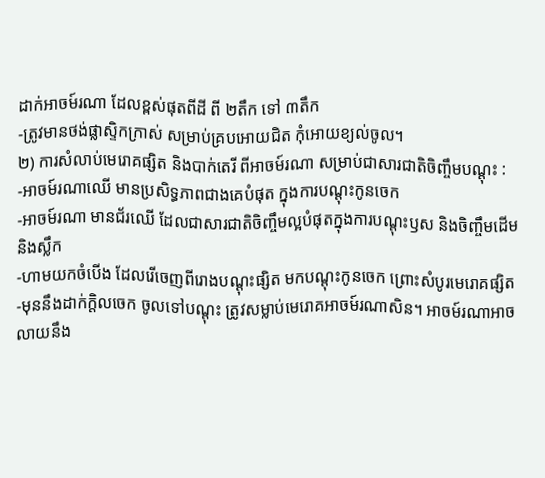ដាក់អាចម៍រណា ដែលខ្ពស់ផុតពីដី ពី ២តឹក ទៅ ៣តឹក
-ត្រូវមានថង់ផ្លាស្ទិកក្រាស់ សម្រាប់គ្របអោយជិត កុំអោយខ្យល់ចូល។
២) ការសំលាប់មេរោគផ្សិត និងបាក់តេរី ពីអាចម៍រណា សម្រាប់ជាសារជាតិចិញ្ចឹមបណ្តុះ :
-អាចម៍រណាឈើ មានប្រសិទ្ធភាពជាងគេបំផុត ក្នុងការបណ្តុះកូនចេក
-អាចម៍រណា មានជ័រឈើ ដែលជាសារជាតិចិញ្ចឹមល្អបំផុតក្នុងការបណ្តុះឫស និងចិញ្ចឹមដើម និងស្លឹក
-ហាមយកចំបើង ដែលរើចេញពីរោងបណ្តុះផ្សិត មកបណ្តុះកូនចេក ព្រោះសំបូរមេរោគផ្សិត
-មុននឹងដាក់ក្តិលចេក ចូលទៅបណ្តុះ ត្រូវសម្លាប់មេរោគអាចម៍រណាសិន។ អាចម៍រណាអាចលាយនឹង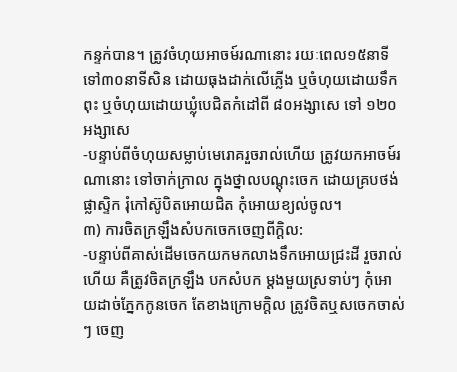កន្ទក់បាន។ ត្រូវចំហុយអាចម៍រណានោះ រយៈពេល១៥នាទី ទៅ៣០នាទីសិន ដោយធុងដាក់លើភ្លើង ឬចំហុយដោយទឹកពុះ ឬចំហុយដោយឃ្លុំបេជិតកំដៅពី ៨០អង្សាសេ ទៅ ១២០អង្សាសេ
-បន្ទាប់ពីចំហុយសម្លាប់មេរោគរួចរាល់ហើយ ត្រូវយកអាចម៍រណានោះ ទៅចាក់ក្រាល ក្នុងថ្នាលបណ្តុះចេក ដោយគ្របថង់ផ្លាស្ទិក រុំកៅស៊ូបិតអោយជិត កុំអោយខ្យល់ចូល។
៣) ការចិតក្រឡឹងសំបកចេកចេញពីក្តិល:
-បន្ទាប់ពីគាស់ដើមចេកយកមកលាងទឹកអោយជ្រះដី រួចរាល់ហើយ គឺត្រូវចិតក្រឡឹង បកសំបក ម្តងមួយស្រទាប់ៗ កុំអោយដាច់ភ្នែកកូនចេក តែខាងក្រោមក្តិល ត្រូវចិតឬសចេកចាស់ៗ ចេញ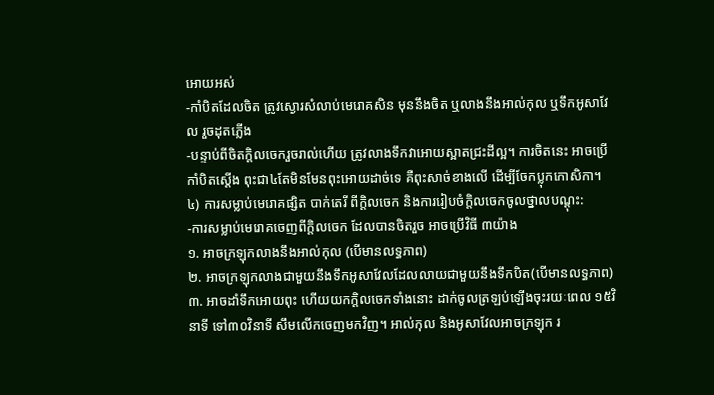អោយអស់
-កាំបិតដែលចិត ត្រូវស្ងោរសំលាប់មេរោគសិន មុននឹងចិត ឬលាងនឹងអាល់កុល ឬទឹកអូសាវែល រួចដុតភ្លើង
-បន្ទាប់ពីចិតក្តិលចេករួចរាល់ហើយ ត្រូវលាងទឹកវាអោយស្អាតជ្រះដីល្អ។ ការចិតនេះ អាចប្រើកាំបិតស្តើង ពុះជា៤តែមិនមែនពុះអោយដាច់ទេ គឺពុះសាច់ខាងលើ ដើម្បីចែកប្លុកកោសិកា។
៤) ការសម្លាប់មេរោគផ្សិត បាក់តេរី ពីក្តិលចេក និងការរៀបចំក្តិលចេកចូលថ្នាលបណ្តុះ:
-ការសម្លាប់មេរោគចេញពីក្តិលចេក ដែលបានចិតរួច អាចប្រើវិធី ៣យ៉ាង
១. អាចក្រឡុកលាងនឹងអាល់កុល (បើមានលទ្ធភាព)
២. អាចក្រឡុកលាងជាមួយនឹងទឹកអូសាវែលដែលលាយជាមួយនឹងទឹកបិត(បើមានលទ្ធភាព)
៣. អាចដាំទឹកអោយពុះ ហើយយកក្តិលចេកទាំងនោះ ដាក់ចូលត្រឡប់ឡើងចុះរយៈពេល ១៥វិនាទី ទៅ៣០វិនាទី សឹមលើកចេញមកវិញ។ អាល់កុល និងអូសាវែលអាចក្រឡុក រ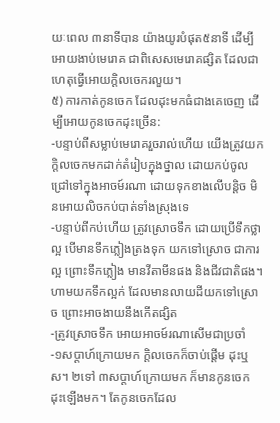យៈពេល ៣នាទីបាន យ៉ាងយូរបំផុត៥នាទី ដើម្បីអោយងាប់មេរោគ ជាពិសេសមេរោគផ្សិត ដែលជាហេតុធ្វើអោយក្តិលចេករលួយ។
៥) ការកាត់កូនចេក ដែលដុះមកធំជាងគេចេញ ដើម្បីអោយកូនចេកដុះច្រើន:
-បន្ទាប់ពីសម្លាប់មេរោគរួចរាល់ហើយ យើងត្រូវយកក្តិលចេកមកដាក់តំរៀបក្នុងថ្នាល ដោយកប់ចូលជ្រៅទៅក្នុងអាចម៍រណា ដោយទុកខាងលើបន្តិច មិនអោយលិចកប់បាត់ទាំងស្រុងទេ
-បន្ទាប់ពីកប់ហើយ ត្រូវស្រោចទឹក ដោយប្រើទឹកថ្លាល្អ បើមានទឹកភ្លៀងត្រងទុក យកទៅស្រោច ជាការល្អ ព្រោះទឹកភ្លៀង មានវីតាមីនផង និងជីវជាតិផង។ ហាមយកទឹកល្អក់ ដែលមានលាយដីយកទៅស្រោច ព្រោះអាចងាយនឹងកើតផ្សិត
-ត្រូវស្រោចទឹក អោយអាចម៍រណាសើមជាប្រចាំ
-១សប្តាហ៍ក្រោយមក ក្តិលចេកក៏ចាប់ផ្តើម ដុះឬស។ ២ទៅ ៣សប្តាហ៍ក្រោយមក ក៏មានកូនចេក ដុះឡើងមក។ តែកូនចេកដែល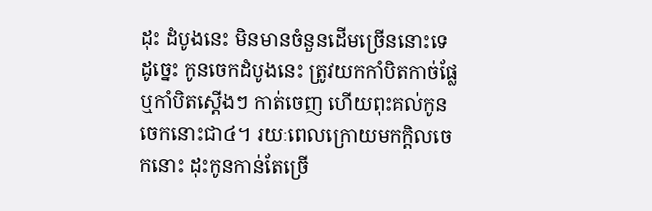ដុះ ដំបូងនេះ មិនមានចំនួនដើមច្រើននោះទេ ដូច្នេះ កូនចេកដំបូងនេះ ត្រូវយកកាំបិតកាច់ផ្លែ ឬកាំបិតស្តើងៗ កាត់ចេញ ហើយពុះគល់កូនចេកនោះជា៤។ រយៈពេលក្រោយមកក្តិលចេកនោះ ដុះកូនកាន់តែច្រើ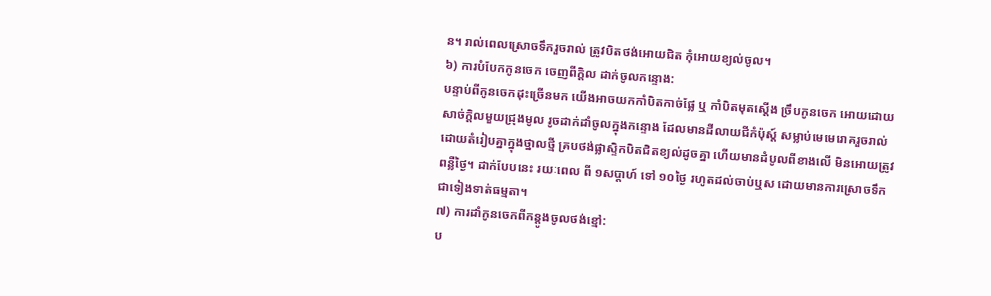ន។ រាល់ពេលស្រោចទឹករួចរាល់ ត្រូវបិតថង់អោយជិត កុំអោយខ្យល់ចូល។
៦) ការបំបែកកូនចេក ចេញពីក្តិល ដាក់ចូលកន្ទោង:
បន្ទាប់ពីកូនចេកដុះច្រើនមក យើងអាចយកកាំបិតកាច់ផ្លែ ឬ កាំបិតមុតស្តើង ច្រឹបកូនចេក អោយដោយសាច់ក្តិលមួយជ្រុងមូល រូចដាក់ដាំចូលក្នុងកន្ទោង ដែលមានដីលាយជីកំប៉ុស្ត៍ សម្លាប់មេមេរោគរួចរាល់ ដោយតំរៀបគ្នាក្នុងថ្នាលថ្មី គ្របថង់ផ្លាស្ទិកបិតជិតខ្យល់ដូចគ្នា ហើយមានដំបូលពីខាងលើ មិនអោយត្រូវពន្លឺថ្ងៃ។ ដាក់បែបនេះ រយៈពេល ពី ១សប្តាហ៍ ទៅ ១០ថ្ងៃ រហូតដល់ចាប់ឬស ដោយមានការស្រោចទឹក ជាទៀងទាត់ធម្មតា។
៧) ការដាំកូនចេកពីកន្តូងចូលថង់ខ្មៅ:
ប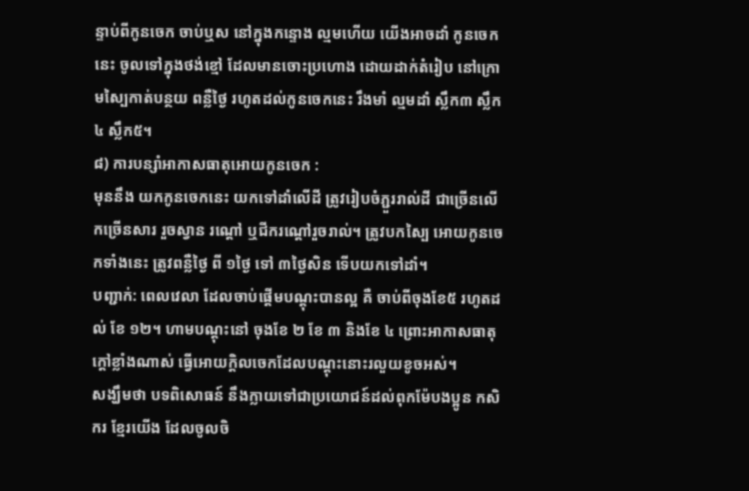ន្ទាប់ពីកូនចេក ចាប់ឬស នៅក្នុងកន្ទោង ល្មមហើយ យើងអាចដាំ កូនចេកនេះ ចូលទៅក្នុងថង់ខ្មៅ ដែលមានចោះប្រហោង ដោយដាក់តំរៀប នៅក្រោមស្បៃកាត់បន្ថយ ពន្លឺថ្ងៃ រហូតដល់កូនចេកនេះ រឹងមាំ ល្មមដាំ ស្លឹក៣ ស្លឹក៤ ស្លឹក៥។
៨) ការបន្សាំអាកាសធាតុអោយកូនចេក :
មុននឹង យកកូនចេកនេះ យកទៅដាំលើដី ត្រូវរៀបចំភ្ជួររាល់ដី ជាច្រើនលើកច្រើនសារ រួចស្វាន រណ្តៅ ឬជីករណ្តៅរួចរាល់។ ត្រូវបកស្បៃ អោយកូនចេកទាំងនេះ ត្រូវពន្លឺថ្ងៃ ពី ១ថ្ងៃ ទៅ ៣ថ្ងៃសិន ទើបយកទៅដាំ។
បញ្ជាក់: ពេលវេលា ដែលចាប់ផ្តើមបណ្តុះបានល្អ គឺ ចាប់ពីចុងខែ៥ រហូតដល់ ខែ ១២។ ហាមបណ្តុះនៅ ចុងខែ ២ ខែ ៣ និងខែ ៤ ព្រោះអាកាសធាតុក្តៅខ្លាំងណាស់ ធ្វើអោយក្តិលចេកដែលបណ្តុះនោះរលួយខូចអស់។
សង្ឃឹមថា បទពិសោធន៍ នឹងក្លាយទៅជាប្រយោជន៍ដល់ពុកម៉ែបងប្អូន កសិករ ខ្មែរយើង ដែលចូលចិ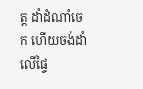ត្ត ដាំដំណាំចេក ហើយចង់ដាំលើផ្ទៃ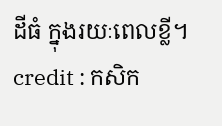ដីធំ ក្នុងរយៈពេលខ្លី។
credit : កសិក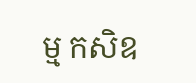ម្ម កសិឧ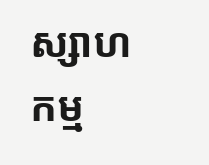ស្សាហកម្ម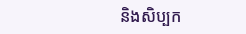និងសិប្បក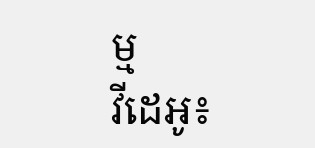ម្ម
វីដេអូ៖